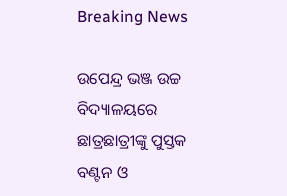Breaking News

ଉପେନ୍ଦ୍ର ଭଞ୍ଜ ଉଚ୍ଚ ବିଦ୍ୟାଳୟରେ ଛାତ୍ରଛାତ୍ରୀଙ୍କୁ ପୁସ୍ତକ ବଣ୍ଟନ ଓ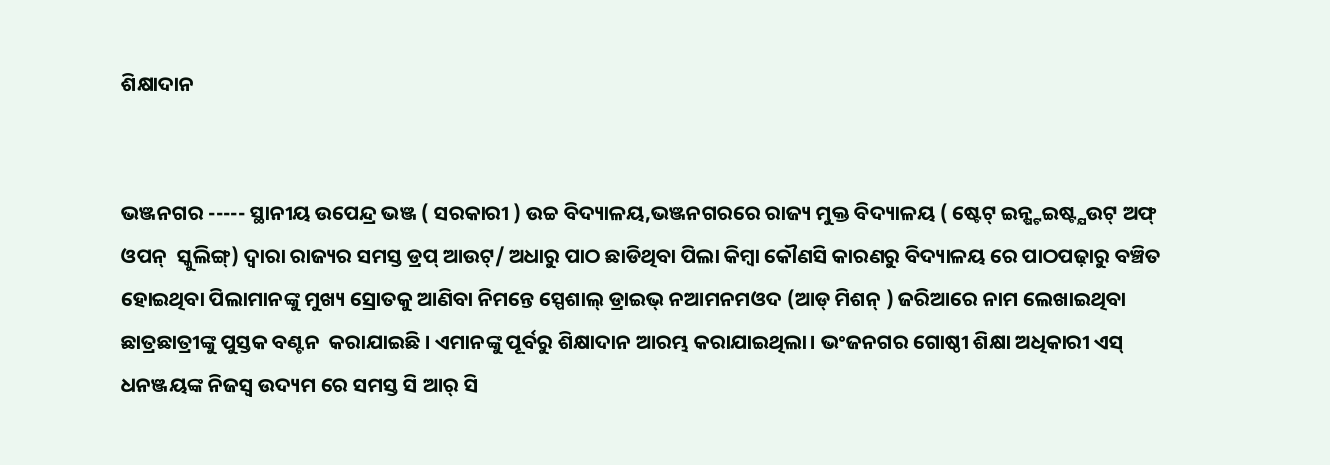ଶିକ୍ଷାଦାନ


ଭଞ୍ଜନଗର ----- ସ୍ଥାନୀୟ ଉପେନ୍ଦ୍ର ଭଞ୍ଜ ( ସରକାରୀ ) ଉଚ୍ଚ ବିଦ୍ୟାଳୟ,ଭଞ୍ଜନଗରରେ ରାଜ୍ୟ ମୁକ୍ତ ବିଦ୍ୟାଳୟ ( ଷ୍ଟେଟ୍ ଇନ୍ଷ୍ଟଇଷ୍ଟ୍ଯଉଟ୍ ଅଫ୍ ଓପନ୍  ସ୍କୁଲିଙ୍ଗ୍) ଦ୍ଵାରା ରାଜ୍ୟର ସମସ୍ତ ଡ୍ରପ୍ ଆଉଟ୍/ ଅଧାରୁ ପାଠ ଛାଡିଥିବା ପିଲା କିମ୍ବା କୌଣସି କାରଣରୁ ବିଦ୍ୟାଳୟ ରେ ପାଠପଢ଼ାରୁ ବଞ୍ଚିତ ହୋଇଥିବା ପିଲାମାନଙ୍କୁ ମୁଖ୍ୟ ସ୍ରୋତକୁ ଆଣିବା ନିମନ୍ତେ ସ୍ପେଶାଲ୍ ଡ୍ରାଇଭ୍ ନଆମନମଓଦ (ଆଡ୍ ମିଶନ୍ ) ଜରିଆରେ ନାମ ଲେଖାଇଥିବା ଛାତ୍ରଛାତ୍ରୀଙ୍କୁ ପୁସ୍ତକ ବଣ୍ଟନ  କରାଯାଇଛି । ଏମାନଙ୍କୁ ପୂର୍ବରୁ ଶିକ୍ଷାଦାନ ଆରମ୍ଭ କରାଯାଇଥିଲା। ଭଂଜନଗର ଗୋଷ୍ଠୀ ଶିକ୍ଷା ଅଧିକାରୀ ଏସ୍ ଧନଞ୍ଜୟଙ୍କ ନିଜସ୍ଵ ଉଦ୍ୟମ ରେ ସମସ୍ତ ସି ଆର୍ ସି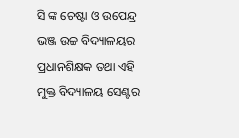ସି ଙ୍କ ଚେଷ୍ଟା ଓ ଉପେନ୍ଦ୍ର ଭଞ୍ଜ ଉଚ୍ଚ ବିଦ୍ୟାଳୟର ପ୍ରଧାନଶିକ୍ଷକ ତଥା ଏହି ମୁକ୍ତ ବିଦ୍ୟାଳୟ ସେଣ୍ଟର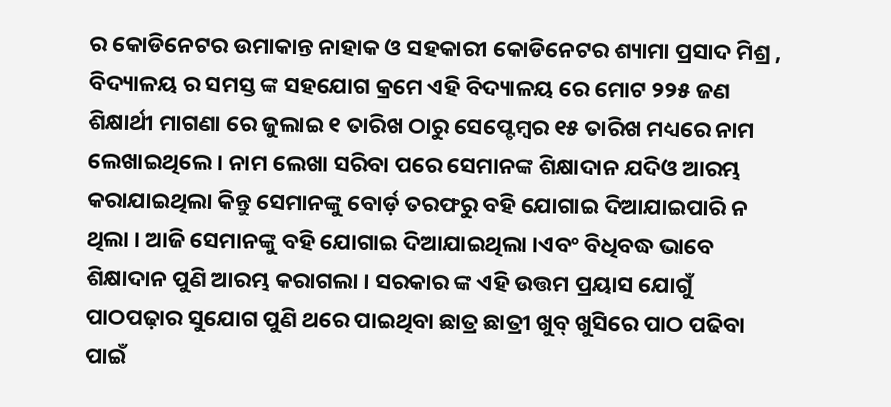ର କୋଡିନେଟର ଉମାକାନ୍ତ ନାହାକ ଓ ସହକାରୀ କୋଡିନେଟର ଶ୍ୟାମା ପ୍ରସାଦ ମିଶ୍ର , ବିଦ୍ୟାଳୟ ର ସମସ୍ତ ଙ୍କ ସହଯୋଗ କ୍ରମେ ଏହି ବିଦ୍ୟାଳୟ ରେ ମୋଟ ୨୨୫ ଜଣ ଶିକ୍ଷାର୍ଥୀ ମାଗଣା ରେ ଜୁଲାଇ ୧ ତାରିଖ ଠାରୁ ସେପ୍ଟେମ୍ବର ୧୫ ତାରିଖ ମଧ୍ୟରେ ନାମ ଲେଖାଇଥିଲେ । ନାମ ଲେଖା ସରିବା ପରେ ସେମାନଙ୍କ ଶିକ୍ଷାଦାନ ଯଦିଓ ଆରମ୍ଭ କରାଯାଇଥିଲା କିନ୍ତୁ ସେମାନଙ୍କୁ ବୋର୍ଡ଼ ତରଫରୁ ବହି ଯୋଗାଇ ଦିଆଯାଇପାରି ନ ଥିଲା । ଆଜି ସେମାନଙ୍କୁ ବହି ଯୋଗାଇ ଦିଆଯାଇଥିଲା ।ଏବଂ ବିଧିବଦ୍ଧ ଭାବେ ଶିକ୍ଷାଦାନ ପୁଣି ଆରମ୍ଭ କରାଗଲା । ସରକାର ଙ୍କ ଏହି ଉତ୍ତମ ପ୍ରୟାସ ଯୋଗୁଁ ପାଠପଢ଼ାର ସୁଯୋଗ ପୁଣି ଥରେ ପାଇଥିବା ଛାତ୍ର ଛାତ୍ରୀ ଖୁବ୍ ଖୁସିରେ ପାଠ ପଢିବା ପାଇଁ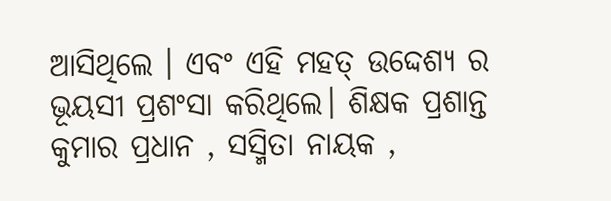ଆସିଥିଲେ । ଏବଂ ଏହି ମହତ୍ ଉଦ୍ଦେଶ୍ୟ ର ଭୂୟସୀ ପ୍ରଶଂସା କରିଥିଲେ। ଶିକ୍ଷକ ପ୍ରଶାନ୍ତ କୁମାର ପ୍ରଧାନ , ସସ୍ମିତା ନାୟକ ,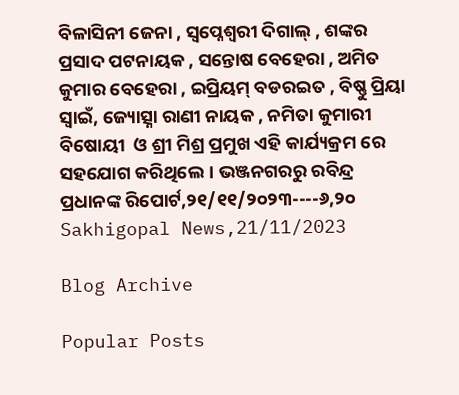ବିଳାସିନୀ ଜେନା , ସ୍ୱପ୍ନେଶ୍ୱରୀ ଦିଗାଲ୍ , ଶଙ୍କର ପ୍ରସାଦ ପଟନାୟକ , ସନ୍ତୋଷ ବେହେରା , ଅମିତ କୁମାର ବେହେରା , ଇପ୍ରିୟମ୍ ବଡରଇତ , ବିଷ୍ଣୁ ପ୍ରିୟା ସ୍ୱାଇଁ, ଜ୍ୟୋତ୍ସ୍ନା ରାଣୀ ନାୟକ , ନମିତା କୁମାରୀ ବିଷୋୟୀ  ଓ ଶ୍ରୀ ମିଶ୍ର ପ୍ରମୁଖ ଏହି କାର୍ଯ୍ୟକ୍ରମ ରେ ସହଯୋଗ କରିଥିଲେ। ଭଞ୍ଜନଗରରୁ ରବିନ୍ଦ୍ର ପ୍ରଧାନଙ୍କ ରିପୋର୍ଟ,୨୧/୧୧/୨୦୨୩----୬,୨୦ Sakhigopal News,21/11/2023

Blog Archive

Popular Posts